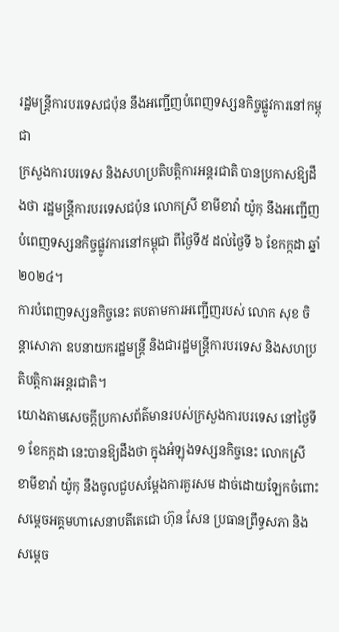រដ្ឋមន្ត្រីការបរទេសជប៉ុន នឹងអញ្ជើញបំពេញទស្សនកិច្ចផ្លូវការនៅកម្ពុជា
ក្រសួងការបរទេស និងសហប្រតិបត្តិការអន្តរជាតិ បានប្រកាសឱ្យដឹងថា រដ្ឋមន្ត្រីការបរទេសជប៉ុន លោកស្រី ខាមីខាវ៉ា យ៉ូកុ នឹងអញ្ជើញបំពេញទស្សនកិច្ចផ្លូវការនៅកម្ពុជា ពីថ្ងៃទី៥ ដល់ថ្ងៃទី ៦ ខែកក្កដា ឆ្នាំ២០២៤។
ការបំពេញទស្សនកិច្ចនេះ តបតាមការអញ្ជើញរបស់ លោក សុខ ចិន្តាសោភា ឧបនាយករដ្ឋមន្ត្រី និងជារដ្ឋមន្ត្រីការបរទេស និងសហប្រតិបត្តិការអន្តរជាតិ។
យោងតាមសេចក្តីប្រកាសព័ត៌មានរបស់ក្រសួងការបរទេស នៅថ្ងៃទី១ ខែកក្កដា នេះបានឱ្យដឹងថា ក្នុងអំឡុងទស្សនកិច្ចនេះ លោកស្រី ខាមីខាវ៉ា យ៉ូកុ នឹងចូលជួបសម្តែងការគួរសម ដាច់ដោយឡែកចំពោះ សម្តេចអគ្គមហាសេនាបតីតេជោ ហ៊ុន សែន ប្រធានព្រឹទ្ធសភា និងសម្តេច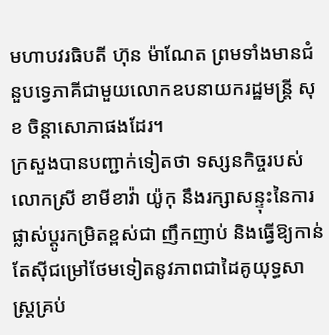មហាបវរធិបតី ហ៊ុន ម៉ាណែត ព្រមទាំងមានជំនួបទ្វេភាគីជាមួយលោកឧបនាយករដ្ឋមន្ត្រី សុខ ចិន្តាសោភាផងដែរ។
ក្រសួងបានបញ្ជាក់ទៀតថា ទស្សនកិច្ចរបស់ លោកស្រី ខាមីខាវ៉ា យ៉ូកុ នឹងរក្សាសន្ទុះនៃការផ្លាស់ប្ដូរកម្រិតខ្ពស់ជា ញឹកញាប់ និងធ្វើឱ្យកាន់តែស៊ីជម្រៅថែមទៀតនូវភាពជាដៃគូយុទ្ធសាស្ត្រគ្រប់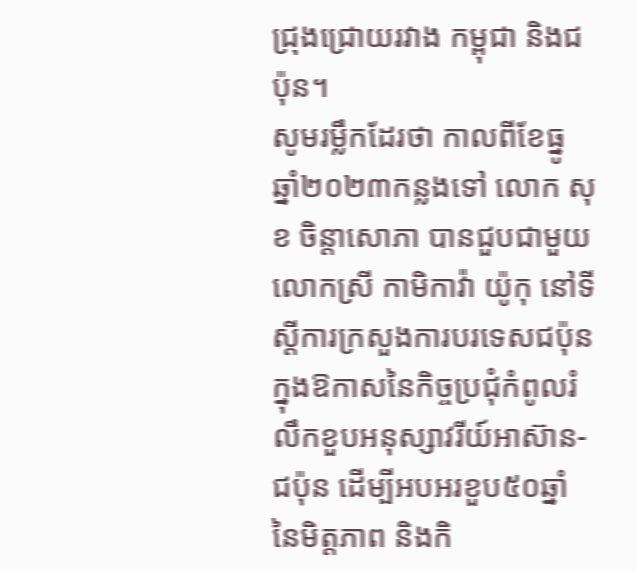ជ្រុងជ្រោយរវាង កម្ពុជា និងជប៉ុន។
សូមរម្លឹកដែរថា កាលពីខែធ្នូ ឆ្នាំ២០២៣កន្លងទៅ លោក សុខ ចិន្តាសោភា បានជួបជាមួយលោកស្រី កាមិកាវ៉ា យ៉ូកុ នៅទីស្តីការក្រសួងការបរទេសជប៉ុន ក្នុងឱកាសនៃកិច្ចប្រជុំកំពូលរំលឹកខួបអនុស្សាវរីយ៍អាស៊ាន-ជប៉ុន ដើម្បីអបអរខួប៥០ឆ្នាំ នៃមិត្តភាព និងកិ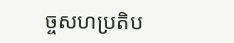ច្ចសហប្រតិប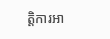ត្តិការអា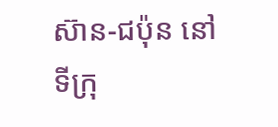ស៊ាន-ជប៉ុន នៅទីក្រុ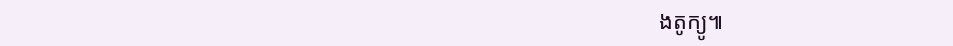ងតូក្យូ៕